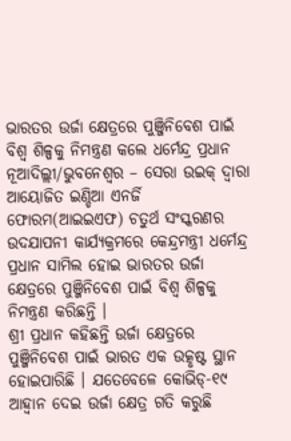ଭାରତର ଉର୍ଜା କ୍ଷେତ୍ରରେ ପୁଞ୍ଜିନିବେଶ ପାଇଁ ବିଶ୍ୱ ଶିଳ୍ପକୁ ନିମନ୍ତ୍ରଣ କଲେ ଧର୍ମେନ୍ଦ୍ର ପ୍ରଧାନ
ନୂଆଦିଲ୍ଲୀ/ଭୁବନେଶ୍ୱର – ସେରା ଉଇକ୍ ଦ୍ୱାରା ଆୟୋଜିତ ଇଣ୍ଡିଆ ଏନର୍ଜି ଫୋରମ(ଆଇଇଏଫ) ଚତୁର୍ଥ ସଂସ୍କରଣର ଉଦଯାପନୀ କାର୍ଯ୍ୟକ୍ରମରେ କେନ୍ଦ୍ରମନ୍ତ୍ରୀ ଧର୍ମେନ୍ଦ୍ର ପ୍ରଧାନ ସାମିଲ ହୋଇ ଭାରତର ଉର୍ଜା କ୍ଷେତ୍ରରେ ପୁଞ୍ଜିନିବେଶ ପାଇଁ ବିଶ୍ୱ ଶିଳ୍ପକୁ ନିମନ୍ତ୍ରଣ କରିଛନ୍ତି ।
ଶ୍ରୀ ପ୍ରଧାନ କହିଛନ୍ତି ଉର୍ଜା କ୍ଷେତ୍ରରେ ପୁଞ୍ଜିନିବେଶ ପାଇଁ ଭାରତ ଏକ ଉତ୍କୃଷ୍ଟ ସ୍ଥାନ ହୋଇପାରିଛି । ଯତେବେଳେ କୋଭିଡ୍-୧୯ ଆହ୍ୱାନ ଦେଇ ଉର୍ଜା କ୍ଷେତ୍ର ଗତି କରୁଛି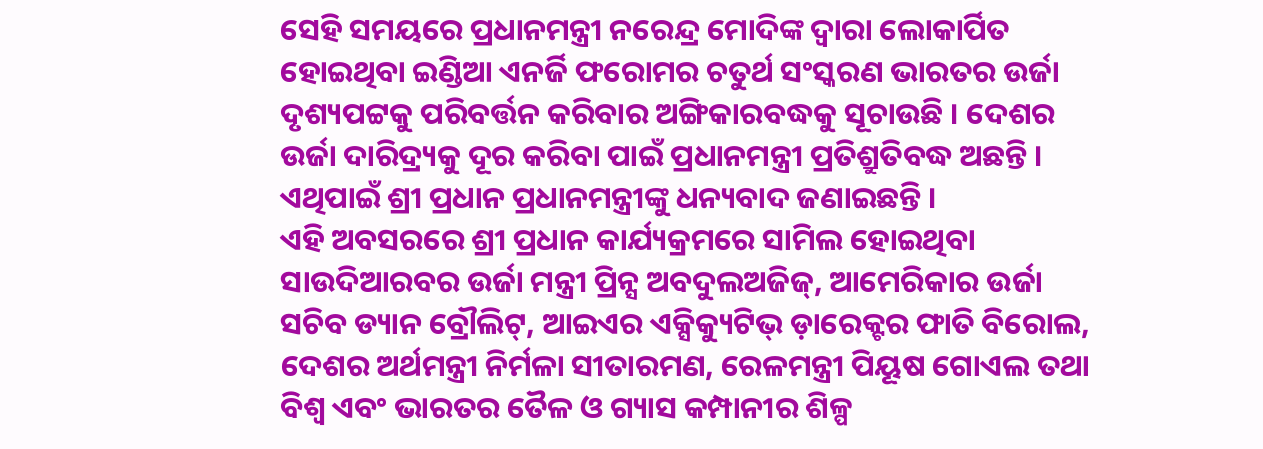ସେହି ସମୟରେ ପ୍ରଧାନମନ୍ତ୍ରୀ ନରେନ୍ଦ୍ର ମୋଦିଙ୍କ ଦ୍ୱାରା ଲୋକାର୍ପିତ ହୋଇଥିବା ଇଣ୍ଡିଆ ଏନର୍ଜି ଫରୋମର ଚତୁର୍ଥ ସଂସ୍କରଣ ଭାରତର ଉର୍ଜା ଦୃଶ୍ୟପଟ୍ଟକୁ ପରିବର୍ତ୍ତନ କରିବାର ଅଙ୍ଗିକାରବଦ୍ଧକୁ ସୂଚାଉଛି । ଦେଶର ଉର୍ଜା ଦାରିଦ୍ର୍ୟକୁ ଦୂର କରିବା ପାଇଁ ପ୍ରଧାନମନ୍ତ୍ରୀ ପ୍ରତିଶ୍ରୁତିବଦ୍ଧ ଅଛନ୍ତି । ଏଥିପାଇଁ ଶ୍ରୀ ପ୍ରଧାନ ପ୍ରଧାନମନ୍ତ୍ରୀଙ୍କୁ ଧନ୍ୟବାଦ ଜଣାଇଛନ୍ତି ।
ଏହି ଅବସରରେ ଶ୍ରୀ ପ୍ରଧାନ କାର୍ଯ୍ୟକ୍ରମରେ ସାମିଲ ହୋଇଥିବା ସାଉଦିଆରବର ଉର୍ଜା ମନ୍ତ୍ରୀ ପ୍ରିନ୍ସ ଅବଦୁଲଅଜିଜ୍, ଆମେରିକାର ଉର୍ଜା ସଚିବ ଡ୍ୟାନ ବ୍ରୌଲିଟ୍, ଆଇଏର ଏକ୍ସିକ୍ୟୁଟିଭ୍ ଡ଼ାରେକ୍ଟର ଫାତି ବିରୋଲ, ଦେଶର ଅର୍ଥମନ୍ତ୍ରୀ ନିର୍ମଳା ସୀତାରମଣ, ରେଳମନ୍ତ୍ରୀ ପିୟୂଷ ଗୋଏଲ ତଥା ବିଶ୍ୱ ଏବଂ ଭାରତର ତୈଳ ଓ ଗ୍ୟାସ କମ୍ପାନୀର ଶିଳ୍ପ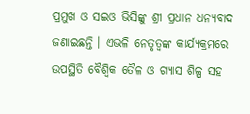ପ୍ରମୁଖ ଓ ସଇଓ ଭିସିଙ୍କୁ ଶ୍ରୀ ପ୍ରଧାନ ଧନ୍ୟବାଦ ଜଣାଇଛନ୍ତି । ଏଭଳି ନେତୃତ୍ୱଙ୍କ କାର୍ଯ୍ୟକ୍ରମରେ ଉପସ୍ଥିତି ବୈଶ୍ୱିକ ତୈଳ ଓ ଗ୍ୟାସ ଶିଳ୍ପ ସହ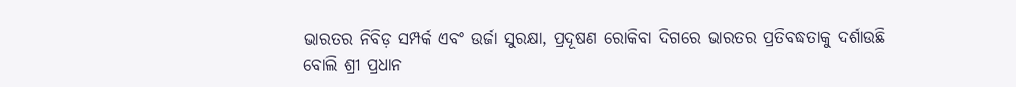ଭାରତର ନିବିଡ଼ ସମ୍ପର୍କ ଏବଂ ଉର୍ଜା ସୁରକ୍ଷା, ପ୍ରଦୂଷଣ ରୋକିବା ଦିଗରେ ଭାରତର ପ୍ରତିବଦ୍ଧତାକୁ ଦର୍ଶାଉଛି ବୋଲି ଶ୍ରୀ ପ୍ରଧାନ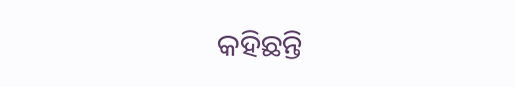କହିଛନ୍ତି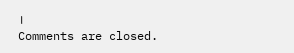।
Comments are closed.